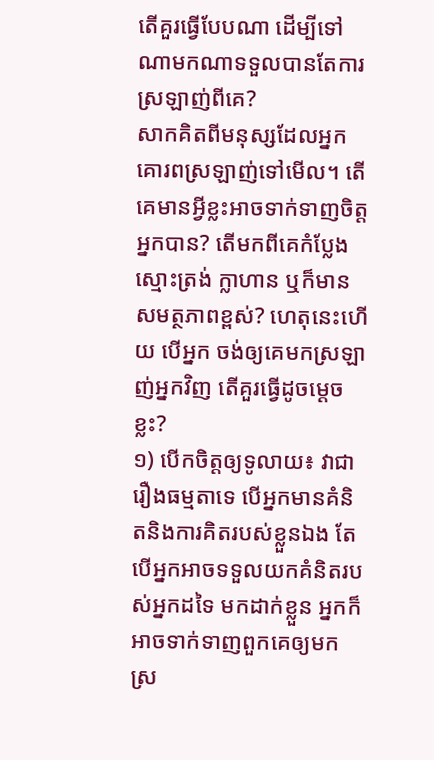តើគួរធ្វើបែបណា ដើម្បីទៅណាមកណាទទួលបានតែការស្រឡាញ់ពីគេ?
សាកគិតពីមនុស្សដែលអ្នកគោរពស្រឡាញ់ទៅមើល។ តើគេមានអ្វីខ្លះអាចទាក់ទាញចិត្តអ្នកបាន? តើមកពីគេកំប្លែង ស្មោះត្រង់ ក្លាហាន ឬក៏មានសមត្ថភាពខ្ពស់? ហេតុនេះហើយ បើអ្នក ចង់ឲ្យគេមកស្រឡាញ់អ្នកវិញ តើគួរធ្វើដូចម្ដេចខ្លះ?
១) បើកចិត្តឲ្យទូលាយ៖ វាជារឿងធម្មតាទេ បើអ្នកមានគំនិតនិងការគិតរបស់ខ្លួនឯង តែបើអ្នកអាចទទួលយកគំនិតរបស់អ្នកដទៃ មកដាក់ខ្លួន អ្នកក៏អាចទាក់ទាញពួកគេឲ្យមកស្រ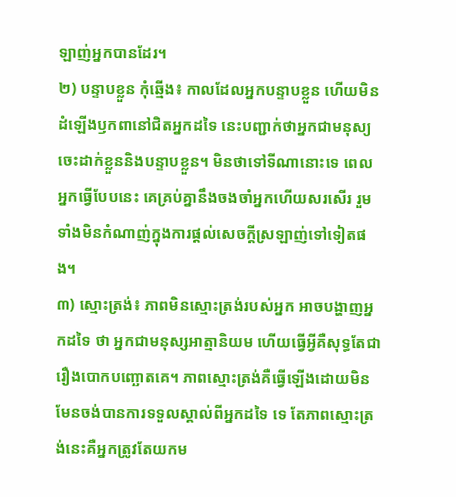ឡាញ់អ្នកបានដែរ។
២) បន្ទាបខ្លួន កុំឆ្មើង៖ កាលដែលអ្នកបន្ទាបខ្លួន ហើយមិនដំឡើងឫកពានៅជិតអ្នកដទៃ នេះបញ្ជាក់ថាអ្នកជាមនុស្យចេះដាក់ខ្លួននិងបន្ទាបខ្លួន។ មិនថាទៅទីណានោះទេ ពេលអ្នកធ្វើបែបនេះ គេគ្រប់គ្នានឹងចងចាំអ្នកហើយសរសើរ រួមទាំងមិនកំណាញ់ក្នុងការផ្ដល់សេចក្ដីស្រឡាញ់ទៅទៀតផង។
៣) ស្មោះត្រង់៖ ភាពមិនស្មោះត្រង់របស់អ្នក អាចបង្ហាញអ្នកដទៃ ថា អ្នកជាមនុស្សអាត្មានិយម ហើយធ្វើអ្វីគឺសុទ្ធតែជារឿងបោកបញ្ឆោតគេ។ ភាពស្មោះត្រង់គឺធ្វើឡើងដោយមិនមែនចង់បានការទទួលស្គាល់ពីអ្នកដទៃ ទេ តែភាពស្មោះត្រង់នេះគឺអ្នកត្រូវតែយកម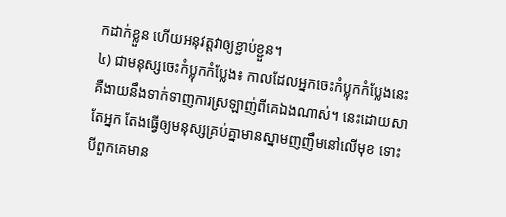កដាក់ខ្លួន ហើយអនុវត្តវាឲ្យខ្ជាប់ខ្ជួន។
៤) ជាមនុស្សចេះកំប្លុកកំប្លែង៖ កាលដែលអ្នកចេះកំប្លុកកំប្លែងនេះគឺងាយនឹងទាក់ទាញការស្រឡាញ់ពីគេឯងណាស់។ នេះដោយសាតែអ្នក តែងធ្វើឲ្យមនុស្សគ្រប់គ្នាមានស្នាមញញឹមនៅលើមុខ ទោះបីពួកគេមាន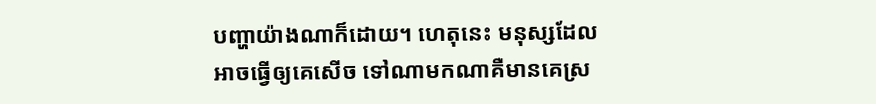បញ្ហាយ៉ាងណាក៏ដោយ។ ហេតុនេះ មនុស្សដែលអាចធ្វើឲ្យគេសើច ទៅណាមកណាគឺមានគេស្រ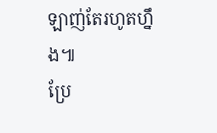ឡាញ់តែរហូតហ្នឹង៕
ប្រែ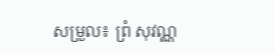សម្រួល៖ ព្រំ សុវណ្ណ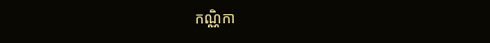កណ្ណិកា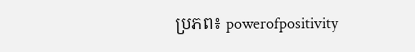ប្រភព៖ powerofpositivity